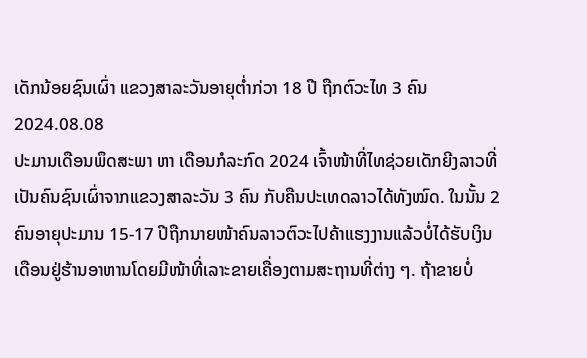ເດັກນ້ອຍຊົນເຜົ່າ ແຂວງສາລະວັນອາຍຸຕໍ່າກ່ວາ 18 ປີ ຖືກຕົວະໄທ 3 ຄົນ
2024.08.08
ປະມານເດືອນພຶດສະພາ ຫາ ເດືອນກໍລະກົດ 2024 ເຈົ້າໜ້າທີ່ໄທຊ່ວຍເດັກຍີງລາວທີ່ເປັນຄົນຊົນເຜົ່າຈາກແຂວງສາລະວັນ 3 ຄົນ ກັບຄືນປະເທດລາວໄດ້ທັງໝົດ. ໃນນັ້ນ 2 ຄົນອາຍຸປະມານ 15-17 ປີຖືກນາຍໜ້າຄົນລາວຕົວະໄປຄ້າແຮງງານແລ້ວບໍ່ໄດ້ຮັບເງິນເດືອນຢູ່ຮ້ານອາຫານໂດຍມີໜ້າທີ່ເລາະຂາຍເຄື່ອງຕາມສະຖານທີ່ຕ່າງ ໆ. ຖ້າຂາຍບໍ່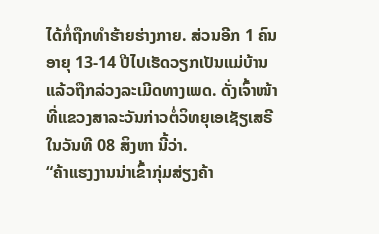ໄດ້ກໍ່ຖືກທຳຮ້າຍຮ່າງກາຍ. ສ່ວນອີກ 1 ຄົນ ອາຍຸ 13-14 ປີໄປເຮັດວຽກເປັນແມ່ບ້ານແລ້ວຖືກລ່ວງລະເມີດທາງເພດ. ດັ່ງເຈົ້າໜ້າທີ່ແຂວງສາລະວັນກ່າວຕໍ່ວິທຍຸເອເຊັຽເສຣີໃນວັນທີ 08 ສິງຫາ ນີ້ວ່າ.
“ຄ້າແຮງງານນ່າເຂົ້າກຸ່ມສ່ຽງຄ້າ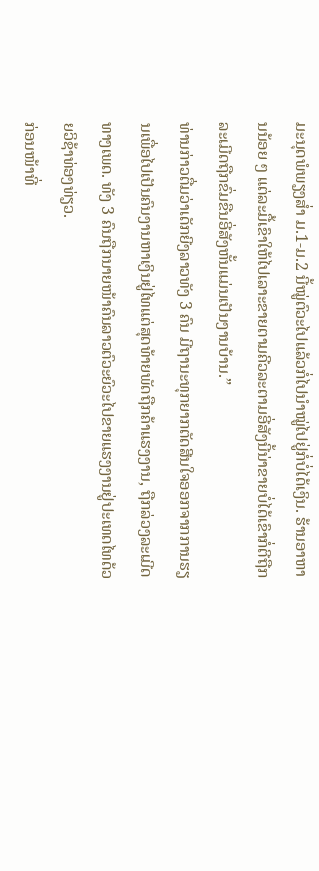ມະນຸດພໍພຽງສໍ່າ ມ.1-ມ.2 ນີ້ໝູ່ຕົວະໄປແລ້ວກໍ່ໄປນໍາໝູ່ໄປຢູ່ກໍ່ບໍ່ໄດ້ເງິນ. ຮ້ານອາຫານນ້ອຍ ໆ ແຕ່ລະມື້ເຂົາໃຫ້ໄປເລາະຂາຍຕາມຄີວລະຕາມອີ່ສັງນີ້ນ່າຂາຍບໍ່ໄດ້ເຂົາກໍ່ຕີຖືກລະເມີດຖືກຂົ່ມຂືນອີ່ສັງຫັ້ນແມ່ນເປັນງານບ້ານ.”
ທ່ານກ່າວຕື່ມວ່າເດັກຍີງລາວທັງ 3 ຄົນ ມີຖານະທຸກຍາກຕັດສີນໃຈອອກຈາກການຮຽນເພື່ອໄປເປັນຄົນງານຫາເງິນຢູ່ໄທແຕ່ສຸດທ້າຍພັດຖືກຄ້າແຮງງານ, ຖືກລ່ວງລະເມີດທາງເພດ. ທັງ 3 ຄົນຖືກນາຍໜ້າຄົນລາວຕົວະຍົວະໄປຂາຍແຮງງານຢູ່ປະເທດໄທດ້ວຍວິຊ້າທ່ອງທ່ຽວ.
ກ່ອນໜ້າທີ່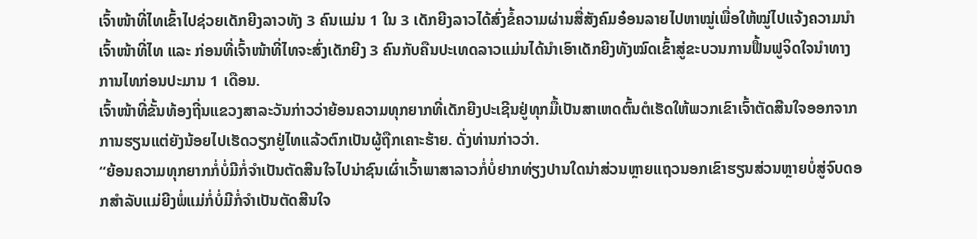ເຈົ້າໜ້າທີ່ໄທເຂົ້າໄປຊ່ວຍເດັກຍີງລາວທັງ 3 ຄົນແມ່ນ 1 ໃນ 3 ເດັກຍີງລາວໄດ້ສົ່ງຂໍ້ຄວາມຜ່ານສື່ສັງຄົມອ໋ອນລາຍໄປຫາໝູ່ເພື່ອໃຫ້ໝູ່ໄປແຈ້ງຄວາມນໍາເຈົ້າໜ້າທີ່ໄທ ແລະ ກ່ອນທີ່ເຈົ້າໜ້າທີ່ໄທຈະສົ່ງເດັກຍີງ 3 ຄົນກັບຄືນປະເທດລາວແມ່ນໄດ້ນໍາເອົາເດັກຍີງທັງໝົດເຂົ້າສູ່ຂະບວນການຟື້ນຟູຈິດໃຈນໍາທາງການໄທກ່ອນປະມານ 1 ເດືອນ.
ເຈົ້າໜ້າທີ່ຂັ້ນທ້ອງຖີ່ນແຂວງສາລະວັນກ່າວວ່າຍ້ອນຄວາມທຸກຍາກທີ່ເດັກຍີງປະເຊີນຢູ່ທຸກມື້ເປັນສາເຫດຕົ້ນຕໍເຮັດໃຫ້ພວກເຂົາເຈົ້າຕັດສີນໃຈອອກຈາກການຮຽນແຕ່ຍັງນ້ອຍໄປເຮັດວຽກຢູ່ໄທແລ້ວຕົກເປັນຜູ້ຖືກເຄາະຮ້າຍ. ດັ່ງທ່ານກ່າວວ່າ.
“ຍ້ອນຄວາມທຸກຍາກກໍ່ບໍ່ມີກໍ່ຈໍາເປັນຕັດສີນໃຈໄປນ່າຊົນເຜົ່າເວົ້າພາສາລາວກໍ່ບໍ່ຢາກທ່ຽງປານໃດນ່າສ່ວນຫຼາຍແຖວນອກເຂົາຮຽນສ່ວນຫຼາຍບໍ່ສູ່ຈົບດອກສຳລັບແມ່ຍີງພໍ່ແມ່ກໍ່ບໍ່ມີກໍ່ຈຳເປັນຕັດສີນໃຈ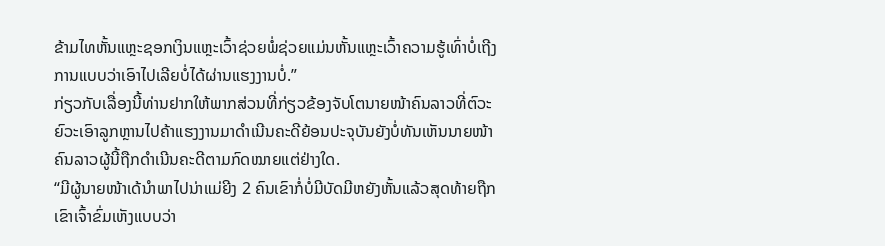ຂ້າມໄທຫັ້ນແຫຼະຊອກເງິນແຫຼະເວົ້າຊ່ວຍພໍ່ຊ່ວຍແມ່ນຫັ້ນແຫຼະເວົ້າຄວາມຮູ້ເທົ່າບໍ່ເຖີງການແບບວ່າເອົາໄປເລີຍບໍ່ໄດ້ຜ່ານແຮງງານບໍ່.”
ກ່ຽວກັບເລື່ອງນີ້ທ່ານຢາກໃຫ້ພາກສ່ວນທີ່ກ່ຽວຂ້ອງຈັບໂຕນາຍໜ້າຄົນລາວທີ່ຕົວະຍົວະເອົາລູກຫຼານໄປຄ້າແຮງງານມາດຳເນີນຄະດີຍ້ອນປະຈຸບັນຍັງບໍ່ທັນເຫັນນາຍໜ້າຄົນລາວຜູ້ນີ້ຖືກດຳເນີນຄະດີຕາມກົດໝາຍແຕ່ຢ່າງໃດ.
“ມີຜູ້ນາຍໜ້າເດ້ນໍາພາໄປນ່າແມ່ຍີງ 2 ຄົນເຂົາກໍ່ບໍ່ມີບັດມີຫຍັງຫັ້ນແລ້ວສຸດທ້າຍຖືກເຂົາເຈົ້າຂົ່ມເຫັງແບບວ່າ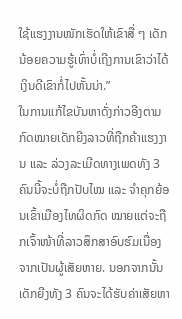ໃຊ້ແຮງງານໜັກເຮັດໃຫ້ເຂົາສື່ ໆ ເດັກນ້ອຍຄວາມຮູ້ເທົ່າບໍ່ເຖີງການເຂົາວ່າໄດ້ເງິນດີເຂົາກໍ່ໄປຫັ້ນນ່າ.”
ໃນການແກ້ໄຂບັນຫາດັ່ງກ່າວອີງຕາມກົດໝາຍເດັກຍີງລາວທີ່ຖືກຄ້າແຮງງານ ແລະ ລ່ວງລະເມີດທາງເພດທັງ 3 ຄົນນີ້ຈະບໍ່ຖືກປັບໄໝ ແລະ ຈຳຄຸກຍ້ອນເຂົ້າເມືອງໄທຜິດກົດ ໝາຍແຕ່ຈະຖືກເຈົ້າໜ້າທີ່ລາວສຶກສາອົບຮົມເນື່ອງຈາກເປັນຜູ້ເສັຍຫາຍ. ນອກຈາກນັ້ນເດັກຍີງທັງ 3 ຄົນຈະໄດ້ຮັບຄ່າເສັຍຫາ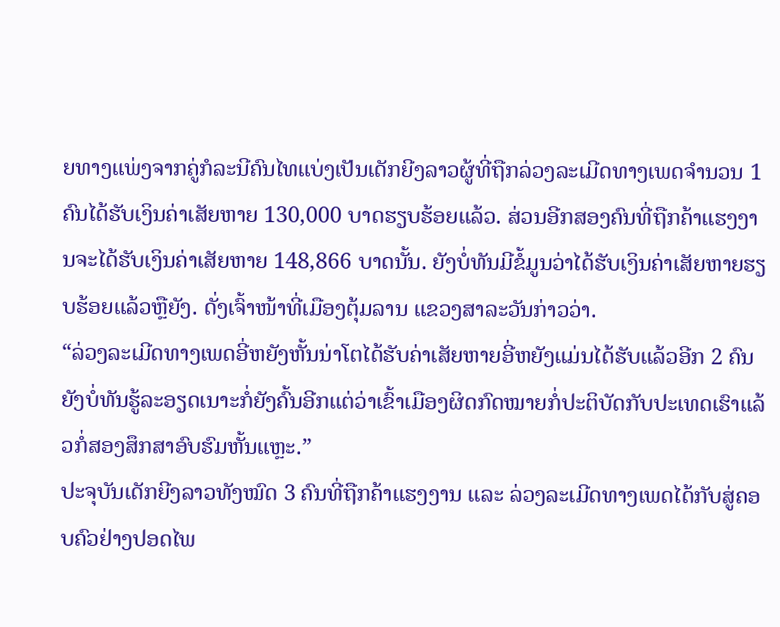ຍທາງແພ່ງຈາກຄູ່ກໍລະນີຄົນໄທແບ່ງເປັນເດັກຍີງລາວຜູ້ທີ່ຖືກລ່ວງລະເມີດທາງເພດຈຳນວນ 1 ຄົນໄດ້ຮັບເງິນຄ່າເສັຍຫາຍ 130,000 ບາດຮຽບຮ້ອຍແລ້ວ. ສ່ວນອີກສອງຄົນທີ່ຖືກຄ້າແຮງງານຈະໄດ້ຮັບເງິນຄ່າເສັຍຫາຍ 148,866 ບາດນັ້ນ. ຍັງບໍ່ທັນມີຂໍ້ມູນວ່າໄດ້ຮັບເງິນຄ່າເສັຍຫາຍຮຽບຮ້ອຍແລ້ວຫຼືຍັງ. ດັ່ງເຈົ້າໜ້າທີ່ເມືອງຕຸ້ມລານ ແຂວງສາລະວັນກ່າວວ່າ.
“ລ່ວງລະເມີດທາງເພດອີ່ຫຍັງຫັ້ນນ່າໂຕໄດ້ຮັບຄ່າເສັຍຫາຍອີ່ຫຍັງແມ່ນໄດ້ຮັບແລ້ວອີກ 2 ຄົນຍັງບໍ່ທັນຮູ້ລະອຽດເນາະກໍ່ຍັງຄົ້ນອີກແຕ່ວ່າເຂົ້າເມືອງຜິດກົດໝາຍກໍ່ປະຕິບັດກັບປະເທດເຮົາແລ້ວກໍ່ສອງສຶກສາອົບຮົມຫັ້ນແຫຼະ.”
ປະຈຸບັນເດັກຍີງລາວທັງໝົດ 3 ຄົນທີ່ຖືກຄ້າແຮງງານ ແລະ ລ່ວງລະເມີດທາງເພດໄດ້ກັບສູ່ຄອບຄົວຢ່າງປອດໄພ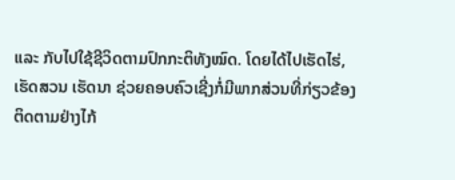ແລະ ກັບໄປໃຊ້ຊີວິດຕາມປົກກະຕິທັງໝົດ. ໂດຍໄດ້ໄປເຮັດໄຮ່, ເຮັດສວນ ເຮັດນາ ຊ່ວຍຄອບຄົວເຊີ່ງກໍ່ມີພາກສ່ວນທີ່ກ່ຽວຂ້ອງຕິດຕາມຢ່າງໄກ້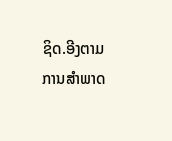ຊິດ.ອີງຕາມການສຳພາດ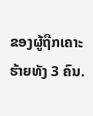ຂອງຜູ້ຖືກເຄາະຮ້າຍທັງ 3 ຄົນ.